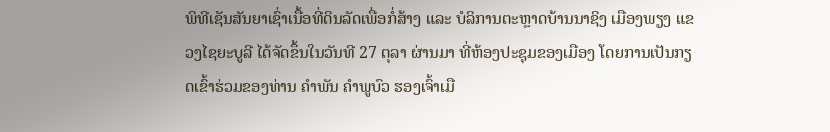ພິທີເຊັນສັນຍາເຊົ່າເນື້ອທີ່ດິນລັດເພື່ອກໍ່ສ້າງ ແລະ ບໍລິການຕະຫຼາດບ້ານນາຊິງ ເມືອງພຽງ ແຂວງໄຊຍະບູລີ ໄດ້ຈັດຂຶ້ນໃນວັນທີ 27 ຕຸລາ ຜ່ານມາ ທີ່ຫ້ອງປະຊຸມຂອງເມືອງ ໂດຍການເປັນກຽດເຂົ້າຮ່ວມຂອງທ່ານ ຄຳພັນ ຄຳພູບົວ ຮອງເຈົ້າເມື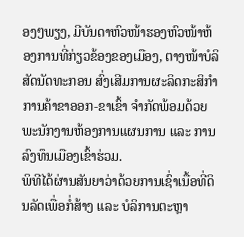ອງໆພຽງ, ມີບັນດາຫົວໜ້າຮອງຫົວໜ້າຫ້ອງການທີ່ກ່ຽວຂ້ອງຂອງເມືອງ, ຕາງໜ້າບໍລິສັດນັດທະກອນ ສົ່ງເສີມການຜະລິດກະສິກຳ ການຄ້າຂາອອກ-ຂາເຂົ້າ ຈຳກັດພ້ອມດ້ວຍພະນັກງານຫ້ອງການແຜນການ ແລະ ການລົງທຶນເມືອງເຂົ້າຮ່ວມ.
ພິທີໄດ້ຜ່ານສັນຍາວ່າດ້ວຍການເຊົ່າເນື້ອທີ່ດິນລັດເພື່ອກໍ່ສ້າງ ແລະ ບໍລິການຕະຫຼາ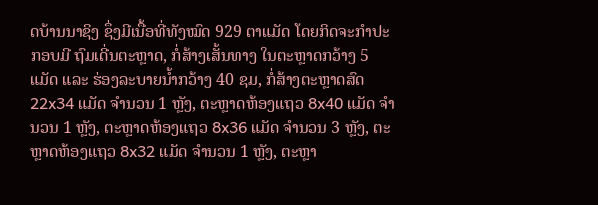ດບ້ານນາຊິງ ຊຶ່ງມີເນື້ອທີ່ທັງໝົດ 929 ຕາແມັດ ໂດຍກິດຈະກຳປະກອບມີ ຖົມເດີ່ນຕະຫຼາດ, ກໍ່ສ້າງເສັ້ນທາງ ໃນຕະຫຼາດກວ້າງ 5 ແມັດ ແລະ ຮ່ອງລະບາຍນ້ຳກວ້າງ 40 ຊມ, ກໍ່ສ້າງຕະຫຼາດສົດ 22x34 ແມັດ ຈໍານວນ 1 ຫຼັງ, ຕະຫຼາດຫ້ອງແຖວ 8x40 ແມັດ ຈໍານວນ 1 ຫຼັງ, ຕະຫຼາດຫ້ອງແຖວ 8x36 ແມັດ ຈໍານວນ 3 ຫຼັງ, ຕະຫຼາດຫ້ອງແຖວ 8x32 ແມັດ ຈຳນວນ 1 ຫຼັງ, ຕະຫຼາ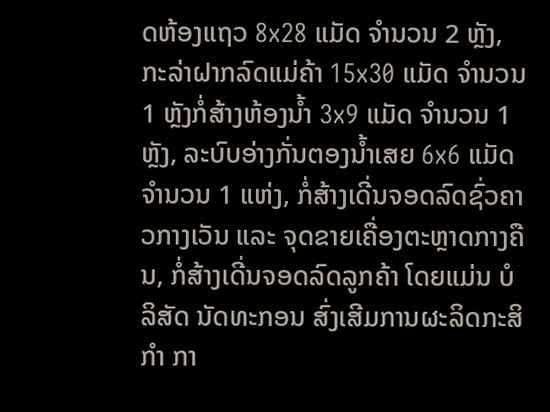ດຫ້ອງແຖວ 8x28 ແມັດ ຈຳນວນ 2 ຫຼັງ, ກະລ່າຝາກລົດແມ່ຄ້າ 15x30 ແມັດ ຈຳນວນ 1 ຫຼັງກໍ່ສ້າງຫ້ອງນ້ຳ 3x9 ແມັດ ຈຳນວນ 1 ຫຼັງ, ລະບົບອ່າງກັ່ນຕອງນໍ້າເສຍ 6x6 ແມັດ ຈຳນວນ 1 ແຫ່ງ, ກໍ່ສ້າງເດີ່ນຈອດລົດຊົ່ວຄາວກາງເວັນ ແລະ ຈຸດຂາຍເຄື່ອງຕະຫຼາດກາງຄືນ, ກໍ່ສ້າງເດີ່ນຈອດລົດລູກຄ້າ ໂດຍແມ່ນ ບໍລິສັດ ນັດທະກອນ ສົ່ງເສີມການຜະລິດກະສິກຳ ກາ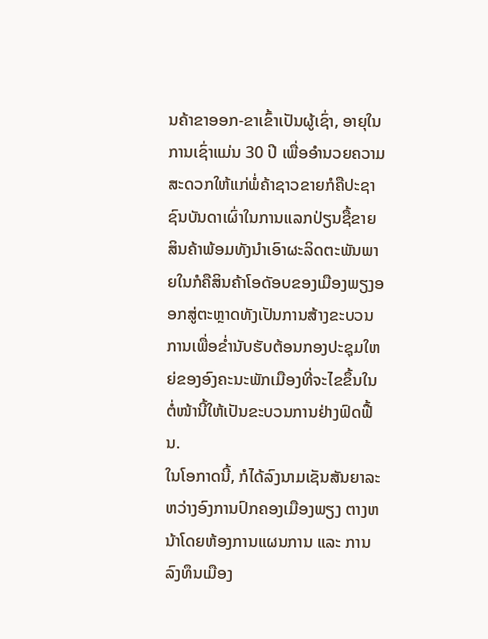ນຄ້າຂາອອກ-ຂາເຂົ້າເປັນຜູ້ເຊົ່າ, ອາຍຸໃນການເຊົ່າແມ່ນ 30 ປີ ເພື່ອອຳນວຍຄວາມສະດວກໃຫ້ແກ່ພໍ່ຄ້າຊາວຂາຍກໍຄືປະຊາຊົນບັນດາເຜົ່າໃນການແລກປ່ຽນຊື້ຂາຍສິນຄ້າພ້ອມທັງນຳເອົາຜະລິດຕະພັນພາຍໃນກໍຄືສິນຄ້າໂອດັອບຂອງເມືອງພຽງອອກສູ່ຕະຫຼາດທັງເປັນການສ້າງຂະບວນການເພື່ອຂ່ຳນັບຮັບຕ້ອນກອງປະຊຸມໃຫຍ່ຂອງອົງຄະນະພັກເມືອງທີ່ຈະໄຂຂຶ້ນໃນຕໍ່ໜ້ານີ້ໃຫ້ເປັນຂະບວນການຢ່າງຟົດຟື້ນ.
ໃນໂອກາດນີ້, ກໍໄດ້ລົງນາມເຊັນສັນຍາລະຫວ່າງອົງການປົກຄອງເມືອງພຽງ ຕາງຫນ້າໂດຍຫ້ອງການແຜນການ ແລະ ການລົງທຶນເມືອງ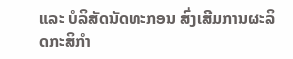ແລະ ບໍລິສັດນັດທະກອນ ສົ່ງເສີມການຜະລິດກະສິກຳ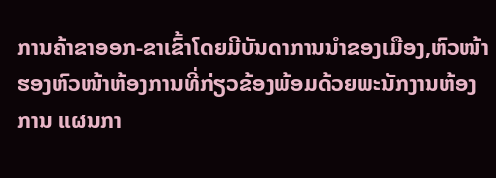ການຄ້າຂາອອກ-ຂາເຂົ້າໂດຍມີບັນດາການນຳຂອງເມືອງ,ຫົວໜ້າຮອງຫົວໜ້າຫ້ອງການທີ່ກ່ຽວຂ້ອງພ້ອມດ້ວຍພະນັກງານຫ້ອງການ ແຜນກາ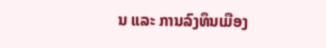ນ ແລະ ການລົງທຶນເມືອງ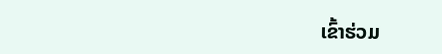ເຂົ້າຮ່ວມ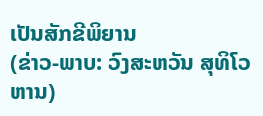ເປັນສັກຂີພິຍານ
(ຂ່າວ-ພາບ: ວົງສະຫວັນ ສຸທິໂວຫານ)